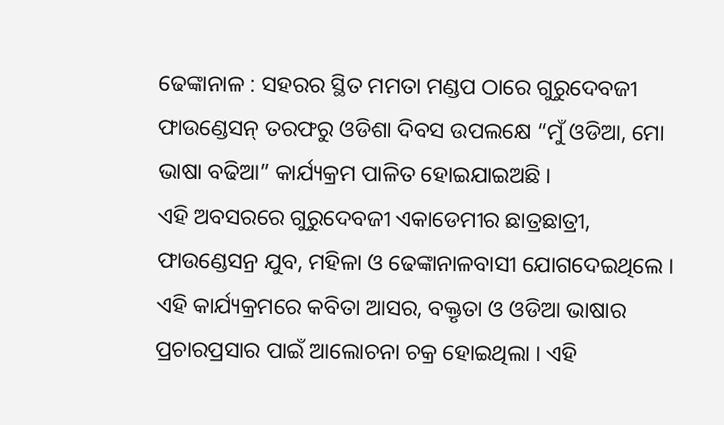ଢେଙ୍କାନାଳ : ସହରର ସ୍ଥିତ ମମତା ମଣ୍ଡପ ଠାରେ ଗୁରୁଦେବଜୀ ଫାଉଣ୍ଡେସନ୍ ତରଫରୁ ଓଡିଶା ଦିବସ ଉପଲକ୍ଷେ “ମୁଁ ଓଡିଆ, ମୋ ଭାଷା ବଢିଆ” କାର୍ଯ୍ୟକ୍ରମ ପାଳିତ ହୋଇଯାଇଅଛି ।
ଏହି ଅବସରରେ ଗୁରୁଦେବଜୀ ଏକାଡେମୀର ଛାତ୍ରଛାତ୍ରୀ, ଫାଉଣ୍ଡେସନ୍ର ଯୁବ, ମହିଳା ଓ ଢେଙ୍କାନାଳବାସୀ ଯୋଗଦେଇଥିଲେ । ଏହି କାର୍ଯ୍ୟକ୍ରମରେ କବିତା ଆସର, ବକ୍ତୃତା ଓ ଓଡିଆ ଭାଷାର ପ୍ରଚାରପ୍ରସାର ପାଇଁ ଆଲୋଚନା ଚକ୍ର ହୋଇଥିଲା । ଏହି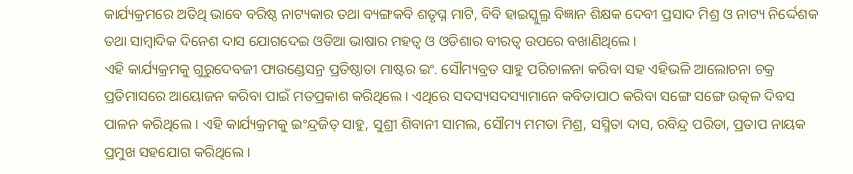କାର୍ଯ୍ୟକ୍ରମରେ ଅତିଥି ଭାବେ ବରିଷ୍ଠ ନାଟ୍ୟକାର ତଥା ବ୍ୟଙ୍ଗକବି ଶତୃଘ୍ନ ମାଟି, ବିବି ହାଇସ୍କୁଲ୍ର ବିଜ୍ଞାନ ଶିକ୍ଷକ ଦେବୀ ପ୍ରସାଦ ମିଶ୍ର ଓ ନାଟ୍ୟ ନିର୍ଦ୍ଦେଶକ ତଥା ସାମ୍ବାଦିକ ଦିନେଶ ଦାସ ଯୋଗଦେଇ ଓଡିଆ ଭାଷାର ମହତ୍ୱ ଓ ଓଡିଶାର ବୀରତ୍ୱ ଉପରେ ବଖାଣିଥିଲେ ।
ଏହି କାର୍ଯ୍ୟକ୍ରମକୁ ଗୁରୁଦେବଜୀ ଫାଉଣ୍ଡେସନ୍ର ପ୍ରତିଷ୍ଠାତା ମାଷ୍ଟର ଇଂ. ସୌମ୍ୟବ୍ରତ ସାହୁ ପରିଚାଳନା କରିବା ସହ ଏହିଭଳି ଆଲୋଚନା ଚକ୍ର ପ୍ରତିମାସରେ ଆୟୋଜନ କରିବା ପାଇଁ ମତପ୍ରକାଶ କରିଥିଲେ । ଏଥିରେ ସଦସ୍ୟସଦସ୍ୟାମାନେ କବିତାପାଠ କରିବା ସଙ୍ଗେ ସଙ୍ଗେ ଉତ୍କଳ ଦିବସ ପାଳନ କରିଥିଲେ । ଏହି କାର୍ଯ୍ୟକ୍ରମକୁ ଇଂନ୍ଦ୍ରଜିତ୍ ସାହୁ, ସୁଶ୍ରୀ ଶିବାନୀ ସାମଲ, ସୌମ୍ୟ ମମତା ମିଶ୍ର, ସସ୍ମିତା ଦାସ, ରବିନ୍ଦ୍ର ପରିଡା, ପ୍ରତାପ ନାୟକ ପ୍ରମୁଖ ସହଯୋଗ କରିଥିଲେ ।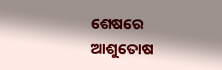ଶେଷରେ ଆଶୁତୋଷ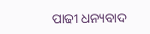ପାଢୀ ଧନ୍ୟବାଦ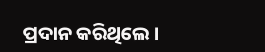ପ୍ରଦାନ କରିଥିଲେ ।